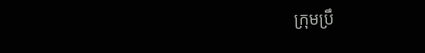ក្រុមប្រឹ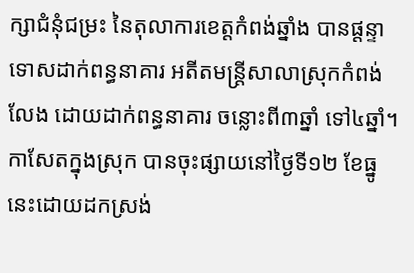ក្សាជំនុំជម្រះ នៃតុលាការខេត្តកំពង់ឆ្នាំង បានផ្តន្ទាទោសដាក់ពន្ធនាគារ អតីតមន្រ្តីសាលាស្រុកកំពង់លែង ដោយដាក់ពន្ធនាគារ ចន្លោះពី៣ឆ្នាំ ទៅ៤ឆ្នាំ។
កាសែតក្នុងស្រុក បានចុះផ្សាយនៅថ្ងៃទី១២ ខែធ្នូ នេះដោយដកស្រង់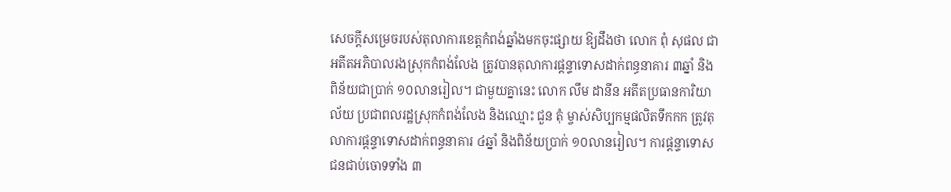សេចក្តីសម្រេចរបស់តុលាការខេត្តកំពង់ឆ្នាំងមកចុះផ្សាយ ឱ្យដឹងថា លោក ពុំ សុផល ជាអតីតអភិបាលរងស្រុកកំពង់លែង ត្រូវបានតុលាការផ្តន្ទាទោសដាក់ពន្ធនាគារ ៣ឆ្នាំ និងពិន័យជាប្រាក់ ១០លានរៀល។ ជាមួយគ្នានេះ លោក លឹម ដានីន អតីតប្រធានការិយាល័យ ប្រជាពលរដ្ឋស្រុកកំពង់លែង និងឈ្មោះ ជួន តុំ ម្ចាស់សិប្បកម្មផលិតទឹកកក ត្រូវតុលាការផ្តន្ទាទោសដាក់ពន្ធនាគារ ៤ឆ្នាំ និងពិន័យប្រាក់ ១០លានរៀល។ ការផ្តន្ទាទោសជនជាប់ចោទទាំង ៣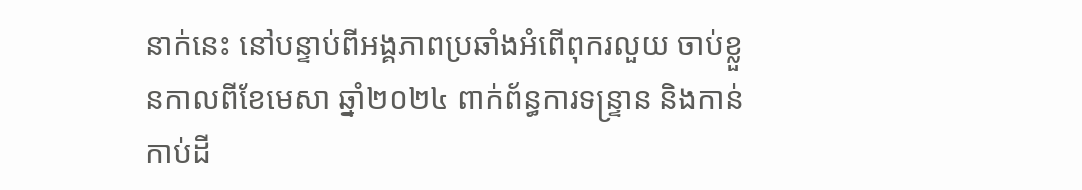នាក់នេះ នៅបន្ទាប់ពីអង្គភាពប្រឆាំងអំពើពុករលួយ ចាប់ខ្លួនកាលពីខែមេសា ឆ្នាំ២០២៤ ពាក់ព័ន្ធការទន្ទ្រាន និងកាន់កាប់ដី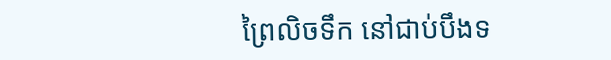ព្រៃលិចទឹក នៅជាប់បឹងទ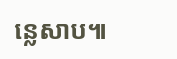ន្លេសាប៕